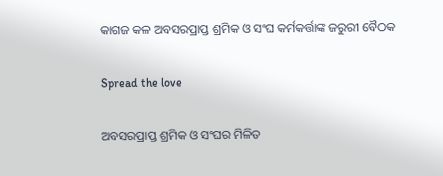କାଗଜ କଳ ଅବସରପ୍ରାପ୍ତ ଶ୍ରମିକ ଓ ସଂଘ କର୍ମକର୍ତ୍ତାଙ୍କ ଜରୁରୀ ବୈଠକ

Spread the love

ଅବସରପ୍ରାପ୍ତ ଶ୍ରମିକ ଓ ସଂଘର ମିଳିତ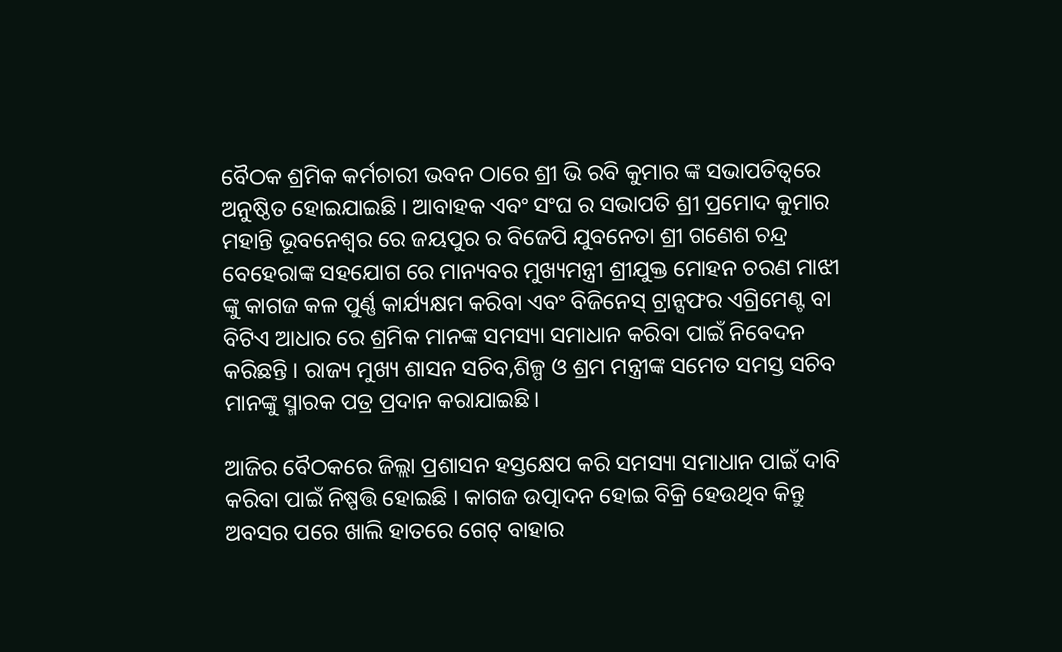ବୈଠକ ଶ୍ରମିକ କର୍ମଚାରୀ ଭବନ ଠାରେ ଶ୍ରୀ ଭି ରବି କୁମାର ଙ୍କ ସଭାପତିତ୍ବରେ ଅନୁଷ୍ଠିତ ହୋଇଯାଇଛି । ଆବାହକ ଏବଂ ସଂଘ ର ସଭାପତି ଶ୍ରୀ ପ୍ରମୋଦ କୁମାର ମହାନ୍ତି ଭୂବନେଶ୍ୱର ରେ ଜୟପୁର ର ବିଜେପି ଯୁବନେତା ଶ୍ରୀ ଗଣେଶ ଚନ୍ଦ୍ର ବେହେରାଙ୍କ ସହଯୋଗ ରେ ମାନ୍ୟବର ମୁଖ୍ୟମନ୍ତ୍ରୀ ଶ୍ରୀଯୁକ୍ତ ମୋହନ ଚରଣ ମାଝୀ ଙ୍କୁ କାଗଜ କଳ ପୁର୍ଣ୍ଣ କାର୍ଯ୍ୟକ୍ଷମ କରିବା ଏବଂ ବିଜିନେସ୍ ଟ୍ରାନ୍ସଫର ଏଗ୍ରିମେଣ୍ଟ ବା ବିଟିଏ ଆଧାର ରେ ଶ୍ରମିକ ମାନଙ୍କ ସମସ୍ୟା ସମାଧାନ କରିବା ପାଇଁ ନିବେଦନ କରିଛନ୍ତି । ରାଜ୍ୟ ମୁଖ୍ୟ ଶାସନ ସଚିବ,ଶିଳ୍ପ ଓ ଶ୍ରମ ମନ୍ତ୍ରୀଙ୍କ ସମେତ ସମସ୍ତ ସଚିବ ମାନଙ୍କୁ ସ୍ମାରକ ପତ୍ର ପ୍ରଦାନ କରାଯାଇଛି।

ଆଜିର ବୈଠକରେ ଜିଲ୍ଲା ପ୍ରଶାସନ ହସ୍ତକ୍ଷେପ କରି ସମସ୍ୟା ସମାଧାନ ପାଇଁ ଦାବି କରିବା ପାଇଁ ନିଷ୍ପତ୍ତି ହୋଇଛି । କାଗଜ ଉତ୍ପାଦନ ହୋଇ ବିକ୍ରି ହେଉଥିବ କିନ୍ତୁ ଅବସର ପରେ ଖାଲି ହାତରେ ଗେଟ୍ ବାହାର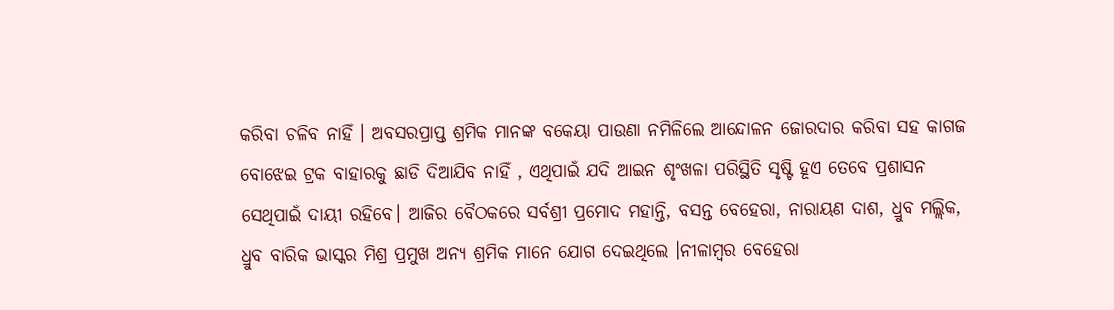କରିବା ଚଳିବ ନାହିଁ । ଅବସରପ୍ରାପ୍ତ ଶ୍ରମିକ ମାନଙ୍କ ବକେୟା ପାଉଣା ନମିଳିଲେ ଆନ୍ଦୋଳନ ଜୋରଦାର କରିବା ସହ କାଗଜ ବୋଝେଇ ଟ୍ରକ ବାହାରକୁ ଛାଡି ଦିଆଯିବ ନାହିଁ , ଏଥିପାଇଁ ଯଦି ଆଇନ ଶୃଂଖଳା ପରିସ୍ଥିତି ସୃଷ୍ଟି ହୂଏ ତେବେ ପ୍ରଶାସନ ସେଥିପାଇଁ ଦାୟୀ ରହିବେ। ଆଜିର ବୈଠକରେ ସର୍ବଶ୍ରୀ ପ୍ରମୋଦ ମହାନ୍ତି, ବସନ୍ତ ବେହେରା, ନାରାୟଣ ଦାଶ, ଧ୍ରୁବ ମଲ୍ଲିକ, ଧ୍ରୁବ ବାରିକ ଭାସ୍କର ମିଶ୍ର ପ୍ରମୁଖ ଅନ୍ୟ ଶ୍ରମିକ ମାନେ ଯୋଗ ଦେଇଥିଲେ ।ନୀଳାମ୍ବର ବେହେରା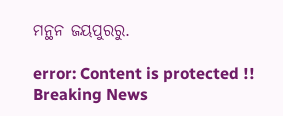ମନ୍ଥନ ଜୟପୁରରୁ.

error: Content is protected !!
Breaking News